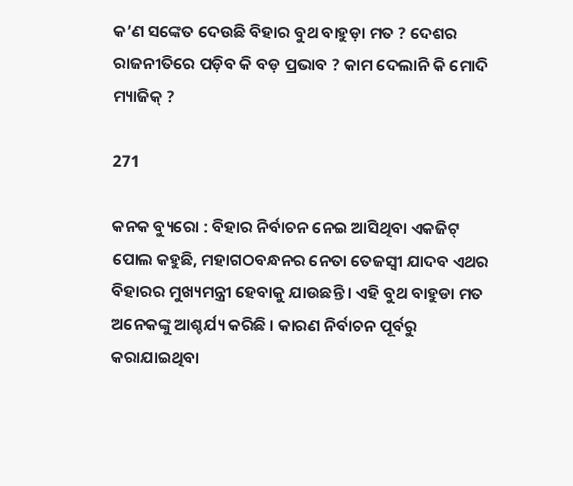କ’ଣ ସଙ୍କେତ ଦେଉଛି ବିହାର ବୁଥ ବାହୁଡ଼ା ମତ ? ଦେଶର ରାଜନୀତିରେ ପଡ଼ିବ କି ବଡ଼ ପ୍ରଭାବ ? କାମ ଦେଲାନି କି ମୋଦି ମ୍ୟାଜିକ୍ ?

271

କନକ ବ୍ୟୁରୋ : ବିହାର ନିର୍ବାଚନ ନେଇ ଆସିଥିବା ଏକଜିଟ୍ ପୋଲ କହୁଛି, ମହାଗଠବନ୍ଧନର ନେତା ତେଜସ୍ୱୀ ଯାଦବ ଏଥର ବିହାରର ମୁଖ୍ୟମନ୍ତ୍ରୀ ହେବାକୁ ଯାଉଛନ୍ତି । ଏହି ବୁଥ ବାହୁଡା ମତ ଅନେକଙ୍କୁ ଆଶ୍ଚର୍ଯ୍ୟ କରିଛି । କାରଣ ନିର୍ବାଚନ ପୂର୍ବରୁ କରାଯାଇଥିବା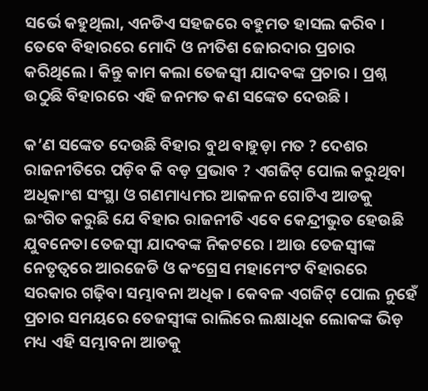ସର୍ଭେ କହୁଥିଲା, ଏନଡିଏ ସହଜରେ ବହୁମତ ହାସଲ କରିବ । ତେବେ ବିହାରରେ ମୋଦି ଓ ନୀତିଶ ଜୋରଦାର ପ୍ରଚାର କରିଥିଲେ । କିନ୍ତୁ କାମ କଲା ତେଜସ୍ୱୀ ଯାଦବଙ୍କ ପ୍ରଚାର । ପ୍ରଶ୍ନ ଉଠୁଛି ବିହାରରେ ଏହି ଜନମତ କଣ ସଙ୍କେତ ଦେଉଛି ।

କ’ଣ ସଙ୍କେତ ଦେଉଛି ବିହାର ବୁଥ ବାହୁଡ଼ା ମତ ? ଦେଶର ରାଜନୀତିରେ ପଡ଼ିବ କି ବଡ଼ ପ୍ରଭାବ ? ଏଗଜିଟ୍ ପୋଲ କରୁଥିବା ଅଧିକାଂଶ ସଂସ୍ଥା ଓ ଗଣମାଧ୍ୟମର ଆକଳନ ଗୋଟିଏ ଆଡକୁ ଇଂଗିତ କରୁଛି ଯେ ବିହାର ରାଜନୀତି ଏବେ କେନ୍ଦ୍ରୀଭୁତ ହେଉଛି ଯୁବନେତା ତେଜସ୍ୱୀ ଯାଦବଙ୍କ ନିକଟରେ । ଆଉ ତେଜସ୍ୱୀଙ୍କ ନେତୃତ୍ୱରେ ଆରଜେଡି ଓ କଂଗ୍ରେସ ମହାମେଂଟ ବିହାରରେ ସରକାର ଗଢ଼ିବା ସମ୍ଭାବନା ଅଧିକ । କେବଳ ଏଗଜିଟ୍ ପୋଲ ନୁହେଁ ପ୍ରଚାର ସମୟରେ ତେଜସ୍ୱୀଙ୍କ ରାଲିରେ ଲକ୍ଷାଧିକ ଲୋକଙ୍କ ଭିଡ଼ ମଧ୍ୟ ଏହି ସମ୍ଭାବନା ଆଡକୁ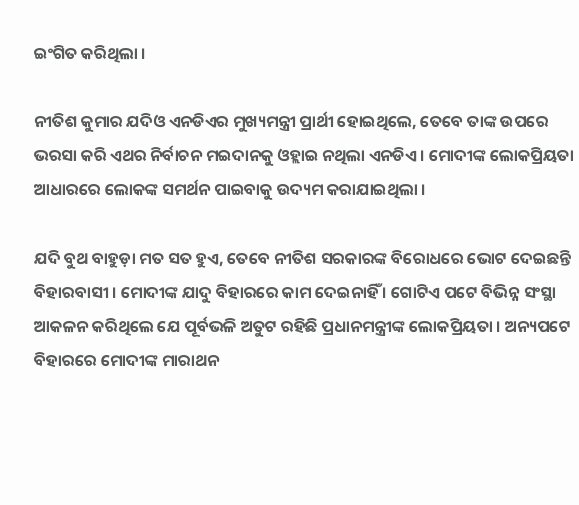ଇଂଗିତ କରିଥିଲା ।

ନୀତିଶ କୁମାର ଯଦିଓ ଏନଡିଏର ମୁଖ୍ୟମନ୍ତ୍ରୀ ପ୍ରାର୍ଥୀ ହୋଇଥିଲେ, ତେବେ ତାଙ୍କ ଉପରେ ଭରସା କରି ଏଥର ନିର୍ବାଚନ ମଇଦାନକୁ ଓହ୍ଲାଇ ନଥିଲା ଏନଡିଏ । ମୋଦୀଙ୍କ ଲୋକପ୍ରିୟତା ଆଧାରରେ ଲୋକଙ୍କ ସମର୍ଥନ ପାଇବାକୁ ଉଦ୍ୟମ କରାଯାଇଥିଲା ।

ଯଦି ବୁଥ ବାହୁଡ଼ା ମତ ସତ ହୁଏ, ତେବେ ନୀତିଶ ସରକାରଙ୍କ ବିରୋଧରେ ଭୋଟ ଦେଇଛନ୍ତି ବିହାରବାସୀ । ମୋଦୀଙ୍କ ଯାଦୁ ବିହାରରେ କାମ ଦେଇନାହିଁ । ଗୋଟିଏ ପଟେ ବିଭିନ୍ନ ସଂସ୍ଥା ଆକଳନ କରିଥିଲେ ଯେ ପୂର୍ବଭଳି ଅତୁଟ ରହିଛି ପ୍ରଧାନମନ୍ତ୍ରୀଙ୍କ ଲୋକପ୍ରିୟତା । ଅନ୍ୟପଟେ ବିହାରରେ ମୋଦୀଙ୍କ ମାରାଥନ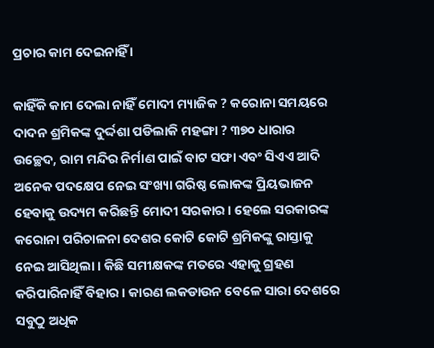ପ୍ରଚାର କାମ ଦେଇନାହିଁ ।

କାହିଁକି କାମ ଦେଲା ନାହିଁ ମୋଦୀ ମ୍ୟାଜିକ ? କରୋନା ସମୟରେ ଦାଦନ ଶ୍ରମିକଙ୍କ ଦୁର୍ଦ୍ଦଶା ପଡିଲାକି ମହଙ୍ଗା ? ୩୭୦ ଧାରାର ଉଚ୍ଛେଦ, ରାମ ମନ୍ଦିର ନିର୍ମାଣ ପାଇଁ ବାଟ ସଫା ଏବଂ ସିଏଏ ଆଦି ଅନେକ ପଦକ୍ଷେପ ନେଇ ସଂଖ୍ୟା ଗରିଷ୍ଠ ଲୋକଙ୍କ ପ୍ରିୟଭାଜନ ହେବାକୁ ଉଦ୍ୟମ କରିଛନ୍ତି ମୋଦୀ ସରକାର । ହେଲେ ସରକାରଙ୍କ କରୋନା ପରିଚାଳନା ଦେଶର କୋଟି କୋଟି ଶ୍ରମିକଙ୍କୁ ରାସ୍ତାକୁ ନେଇ ଆସିଥିଲା । କିଛି ସମୀକ୍ଷକଙ୍କ ମତରେ ଏହାକୁ ଗ୍ରହଣ କରିପାରିନାହିଁ ବିହାର । କାରଣ ଲକଡାଉନ ବେଳେ ସାରା ଦେଶରେ ସବୁଠୁ ଅଧିକ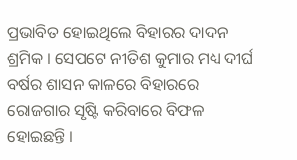ପ୍ରଭାବିତ ହୋଇଥିଲେ ବିହାରର ଦାଦନ ଶ୍ରମିକ । ସେପଟେ ନୀତିଶ କୁମାର ମଧ୍ୟ ଦୀର୍ଘ ବର୍ଷର ଶାସନ କାଳରେ ବିହାରରେ ରୋଜଗାର ସୃଷ୍ଟି କରିବାରେ ବିଫଳ ହୋଇଛନ୍ତି ।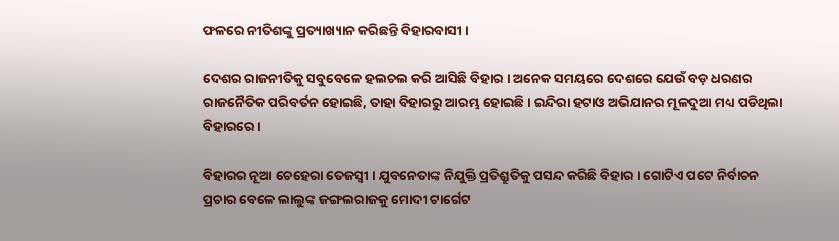ଫଳରେ ନୀତିଶଙ୍କୁ ପ୍ରତ୍ୟାଖ୍ୟାନ କରିଛନ୍ତି ବିହାରବାସୀ ।

ଦେଶର ରାଜନୀତିକୁ ସବୁବେଳେ ହଲଚଲ କରି ଆସିଛି ବିହାର । ଅନେକ ସମୟରେ ଦେଶରେ ଯେଉଁ ବଡ଼ ଧରଣର ରାଜନୈତିକ ପରିବର୍ତନ ହୋଇଛି, ତାହା ବିହାରରୁ ଆରମ୍ଭ ହୋଇଛି । ଇନ୍ଦିରା ହଟାଓ ଅଭିଯାନର ମୂଳଦୁଆ ମଧ୍ୟ ପଡିଥିଲା ବିହାରରେ ।

ବିହାରର ନୂଆ ଚେହେରା ତେଜସ୍ୱୀ । ଯୁବନେତାଙ୍କ ନିଯୁକ୍ତି ପ୍ରତିଶ୍ରୁତିକୁ ପସନ୍ଦ କରିଛି ବିହାର । ଗୋଟିଏ ପଟେ ନିର୍ବାଚନ ପ୍ରଚାର ବେଳେ ଲାଲୁଙ୍କ ଜଙ୍ଗଲରାଜକୁ ମୋଦୀ ଟାର୍ଗେଟ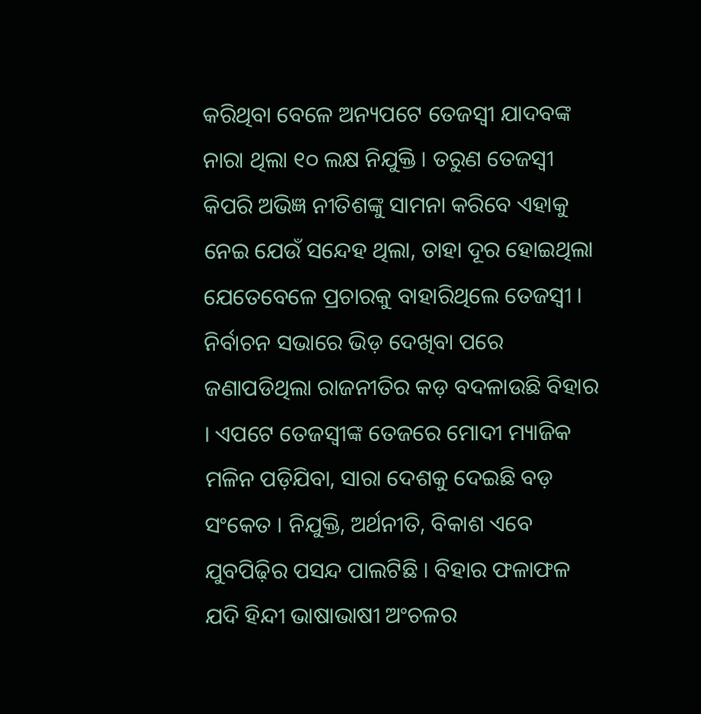କରିଥିବା ବେଳେ ଅନ୍ୟପଟେ ତେଜସ୍ୱୀ ଯାଦବଙ୍କ ନାରା ଥିଲା ୧୦ ଲକ୍ଷ ନିଯୁକ୍ତି । ତରୁଣ ତେଜସ୍ୱୀ କିପରି ଅଭିଜ୍ଞ ନୀତିଶଙ୍କୁ ସାମନା କରିବେ ଏହାକୁ ନେଇ ଯେଉଁ ସନ୍ଦେହ ଥିଲା, ତାହା ଦୂର ହୋଇଥିଲା ଯେତେବେଳେ ପ୍ରଚାରକୁ ବାହାରିଥିଲେ ତେଜସ୍ୱୀ । ନିର୍ବାଚନ ସଭାରେ ଭିଡ଼ ଦେଖିବା ପରେ ଜଣାପଡିଥିଲା ରାଜନୀତିର କଡ଼ ବଦଳାଉଛି ବିହାର । ଏପଟେ ତେଜସ୍ୱୀଙ୍କ ତେଜରେ ମୋଦୀ ମ୍ୟାଜିକ ମଳିନ ପଡ଼ିଯିବା, ସାରା ଦେଶକୁ ଦେଇଛି ବଡ଼ ସଂକେତ । ନିଯୁକ୍ତି, ଅର୍ଥନୀତି, ବିକାଶ ଏବେ ଯୁବପିଢ଼ିର ପସନ୍ଦ ପାଲଟିଛି । ବିହାର ଫଳାଫଳ ଯଦି ହିନ୍ଦୀ ଭାଷାଭାଷୀ ଅଂଚଳର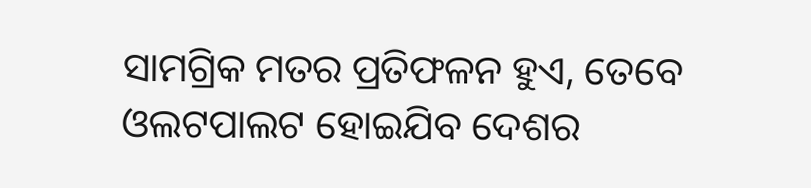ସାମଗ୍ରିକ ମତର ପ୍ରତିଫଳନ ହୁଏ, ତେବେ ଓଲଟପାଲଟ ହୋଇଯିବ ଦେଶର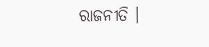ରାଜନୀତି ।